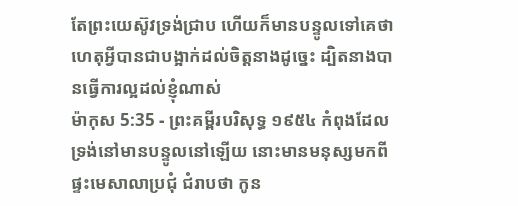តែព្រះយេស៊ូវទ្រង់ជ្រាប ហើយក៏មានបន្ទូលទៅគេថា ហេតុអ្វីបានជាបង្អាក់ដល់ចិត្តនាងដូច្នេះ ដ្បិតនាងបានធ្វើការល្អដល់ខ្ញុំណាស់
ម៉ាកុស 5:35 - ព្រះគម្ពីរបរិសុទ្ធ ១៩៥៤ កំពុងដែលទ្រង់នៅមានបន្ទូលនៅឡើយ នោះមានមនុស្សមកពីផ្ទះមេសាលាប្រជុំ ជំរាបថា កូន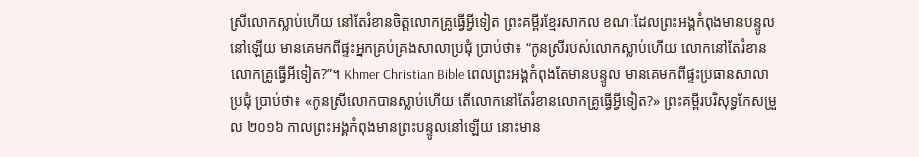ស្រីលោកស្លាប់ហើយ នៅតែរំខានចិត្តលោកគ្រូធ្វើអ្វីទៀត ព្រះគម្ពីរខ្មែរសាកល ខណៈដែលព្រះអង្គកំពុងមានបន្ទូលនៅឡើយ មានគេមកពីផ្ទះអ្នកគ្រប់គ្រងសាលាប្រជុំ ប្រាប់ថា៖ “កូនស្រីរបស់លោកស្លាប់ហើយ លោកនៅតែរំខានលោកគ្រូធ្វើអីទៀត?”។ Khmer Christian Bible ពេលព្រះអង្គកំពុងតែមានបន្ទូល មានគេមកពីផ្ទះប្រធានសាលាប្រជុំ ប្រាប់ថា៖ «កូនស្រីលោកបានស្លាប់ហើយ តើលោកនៅតែរំខានលោកគ្រូធ្វើអ្វីទៀត?» ព្រះគម្ពីរបរិសុទ្ធកែសម្រួល ២០១៦ កាលព្រះអង្គកំពុងមានព្រះបន្ទូលនៅឡើយ នោះមាន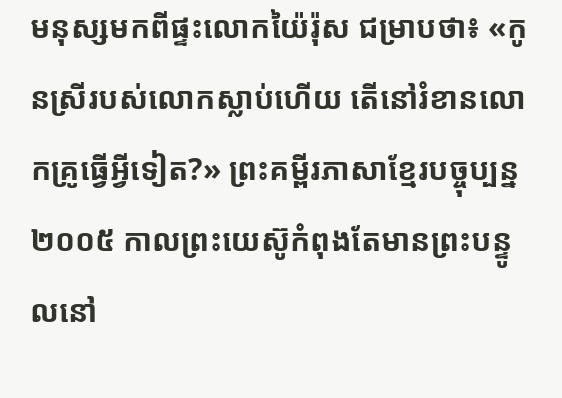មនុស្សមកពីផ្ទះលោកយ៉ៃរ៉ុស ជម្រាបថា៖ «កូនស្រីរបស់លោកស្លាប់ហើយ តើនៅរំខានលោកគ្រូធ្វើអ្វីទៀត?» ព្រះគម្ពីរភាសាខ្មែរបច្ចុប្បន្ន ២០០៥ កាលព្រះយេស៊ូកំពុងតែមានព្រះបន្ទូលនៅ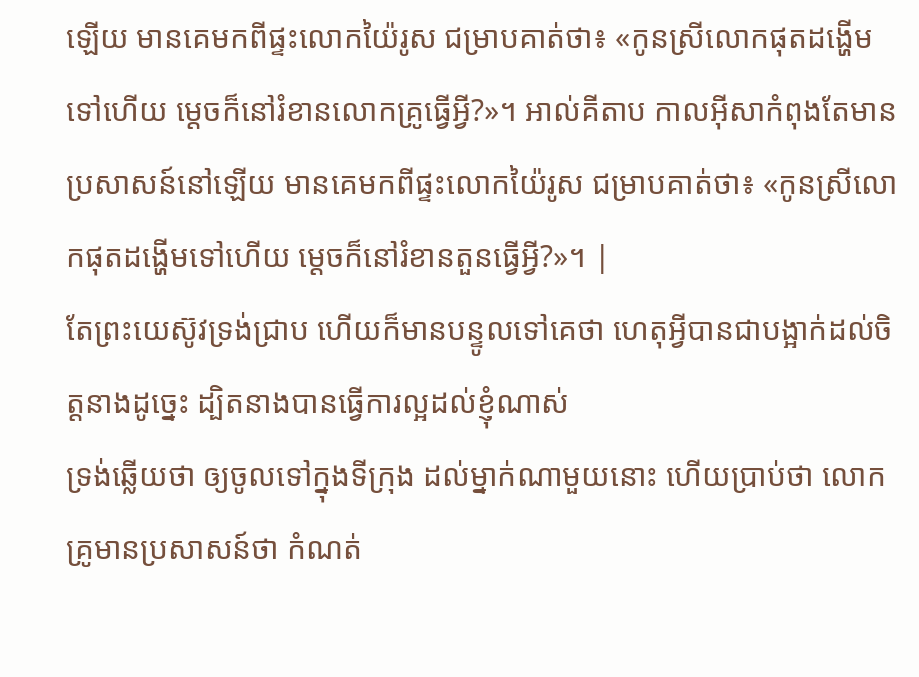ឡើយ មានគេមកពីផ្ទះលោកយ៉ៃរូស ជម្រាបគាត់ថា៖ «កូនស្រីលោកផុតដង្ហើមទៅហើយ ម្ដេចក៏នៅរំខានលោកគ្រូធ្វើអ្វី?»។ អាល់គីតាប កាលអ៊ីសាកំពុងតែមានប្រសាសន៍នៅឡើយ មានគេមកពីផ្ទះលោកយ៉ៃរូស ជម្រាបគាត់ថា៖ «កូនស្រីលោកផុតដង្ហើមទៅហើយ ម្ដេចក៏នៅរំខានតួនធ្វើអ្វី?»។ |
តែព្រះយេស៊ូវទ្រង់ជ្រាប ហើយក៏មានបន្ទូលទៅគេថា ហេតុអ្វីបានជាបង្អាក់ដល់ចិត្តនាងដូច្នេះ ដ្បិតនាងបានធ្វើការល្អដល់ខ្ញុំណាស់
ទ្រង់ឆ្លើយថា ឲ្យចូលទៅក្នុងទីក្រុង ដល់ម្នាក់ណាមួយនោះ ហើយប្រាប់ថា លោកគ្រូមានប្រសាសន៍ថា កំណត់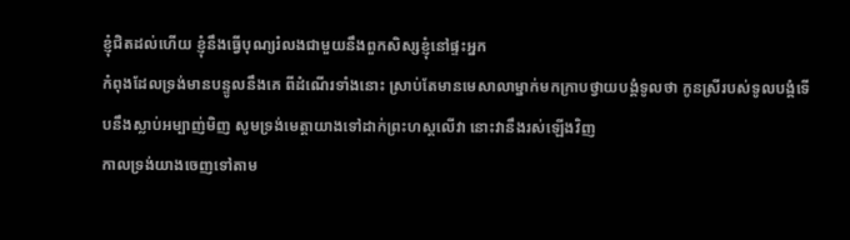ខ្ញុំជិតដល់ហើយ ខ្ញុំនឹងធ្វើបុណ្យរំលងជាមួយនឹងពួកសិស្សខ្ញុំនៅផ្ទះអ្នក
កំពុងដែលទ្រង់មានបន្ទូលនឹងគេ ពីដំណើរទាំងនោះ ស្រាប់តែមានមេសាលាម្នាក់មកក្រាបថ្វាយបង្គំទូលថា កូនស្រីរបស់ទូលបង្គំទើបនឹងស្លាប់អម្បាញ់មិញ សូមទ្រង់មេត្តាយាងទៅដាក់ព្រះហស្តលើវា នោះវានឹងរស់ឡើងវិញ
កាលទ្រង់យាងចេញទៅតាម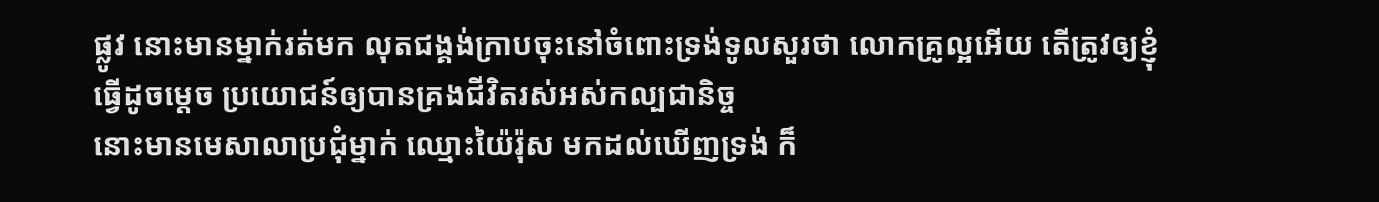ផ្លូវ នោះមានម្នាក់រត់មក លុតជង្គង់ក្រាបចុះនៅចំពោះទ្រង់ទូលសួរថា លោកគ្រូល្អអើយ តើត្រូវឲ្យខ្ញុំធ្វើដូចម្តេច ប្រយោជន៍ឲ្យបានគ្រងជីវិតរស់អស់កល្បជានិច្ច
នោះមានមេសាលាប្រជុំម្នាក់ ឈ្មោះយ៉ៃរ៉ុស មកដល់ឃើញទ្រង់ ក៏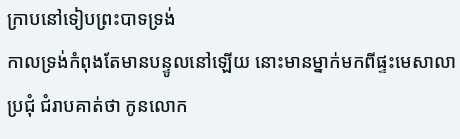ក្រាបនៅទៀបព្រះបាទទ្រង់
កាលទ្រង់កំពុងតែមានបន្ទូលនៅឡើយ នោះមានម្នាក់មកពីផ្ទះមេសាលាប្រជុំ ជំរាបគាត់ថា កូនលោក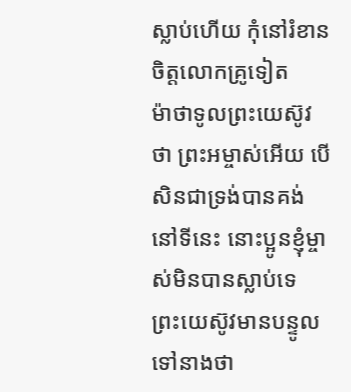ស្លាប់ហើយ កុំនៅរំខានចិត្តលោកគ្រូទៀត
ម៉ាថាទូលព្រះយេស៊ូវថា ព្រះអម្ចាស់អើយ បើសិនជាទ្រង់បានគង់នៅទីនេះ នោះប្អូនខ្ញុំម្ចាស់មិនបានស្លាប់ទេ
ព្រះយេស៊ូវមានបន្ទូលទៅនាងថា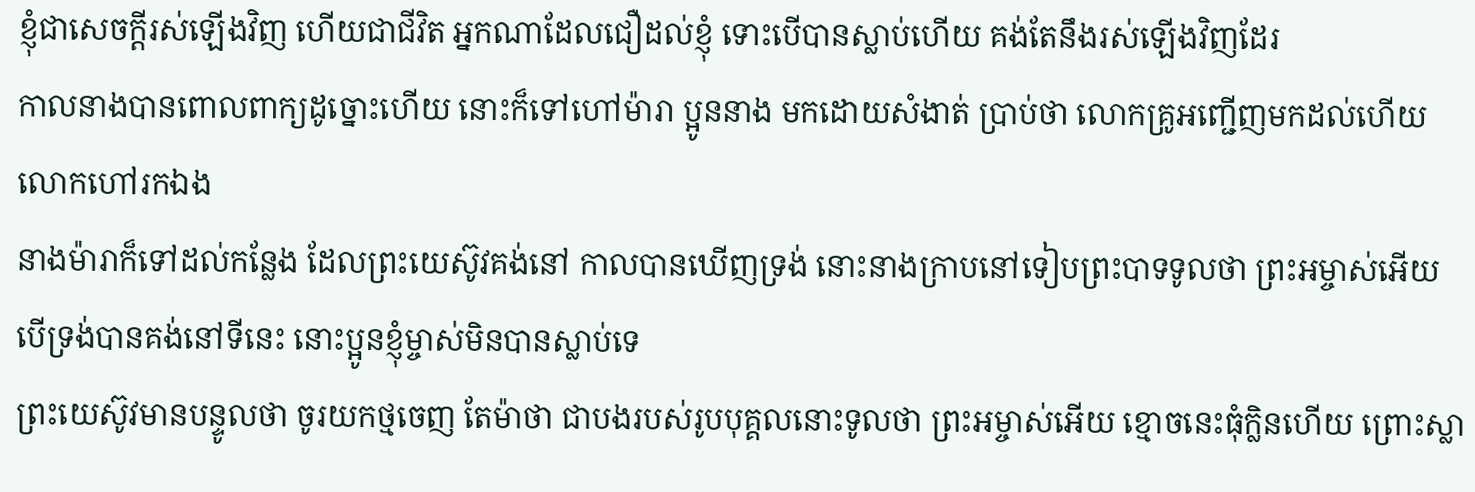ខ្ញុំជាសេចក្ដីរស់ឡើងវិញ ហើយជាជីវិត អ្នកណាដែលជឿដល់ខ្ញុំ ទោះបើបានស្លាប់ហើយ គង់តែនឹងរស់ឡើងវិញដែរ
កាលនាងបានពោលពាក្យដូច្នោះហើយ នោះក៏ទៅហៅម៉ារា ប្អូននាង មកដោយសំងាត់ ប្រាប់ថា លោកគ្រូអញ្ជើញមកដល់ហើយ លោកហៅរកឯង
នាងម៉ារាក៏ទៅដល់កន្លែង ដែលព្រះយេស៊ូវគង់នៅ កាលបានឃើញទ្រង់ នោះនាងក្រាបនៅទៀបព្រះបាទទូលថា ព្រះអម្ចាស់អើយ បើទ្រង់បានគង់នៅទីនេះ នោះប្អូនខ្ញុំម្ចាស់មិនបានស្លាប់ទេ
ព្រះយេស៊ូវមានបន្ទូលថា ចូរយកថ្មចេញ តែម៉ាថា ជាបងរបស់រូបបុគ្គលនោះទូលថា ព្រះអម្ចាស់អើយ ខ្មោចនេះធុំក្លិនហើយ ព្រោះស្លា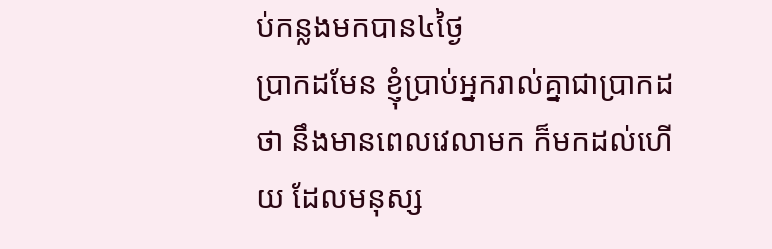ប់កន្លងមកបាន៤ថ្ងៃ
ប្រាកដមែន ខ្ញុំប្រាប់អ្នករាល់គ្នាជាប្រាកដថា នឹងមានពេលវេលាមក ក៏មកដល់ហើយ ដែលមនុស្ស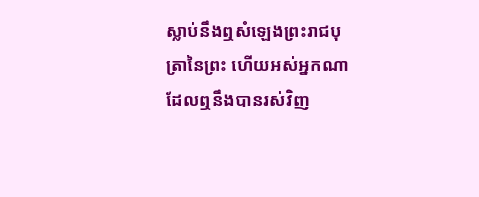ស្លាប់នឹងឮសំឡេងព្រះរាជបុត្រានៃព្រះ ហើយអស់អ្នកណាដែលឮនឹងបានរស់វិញ